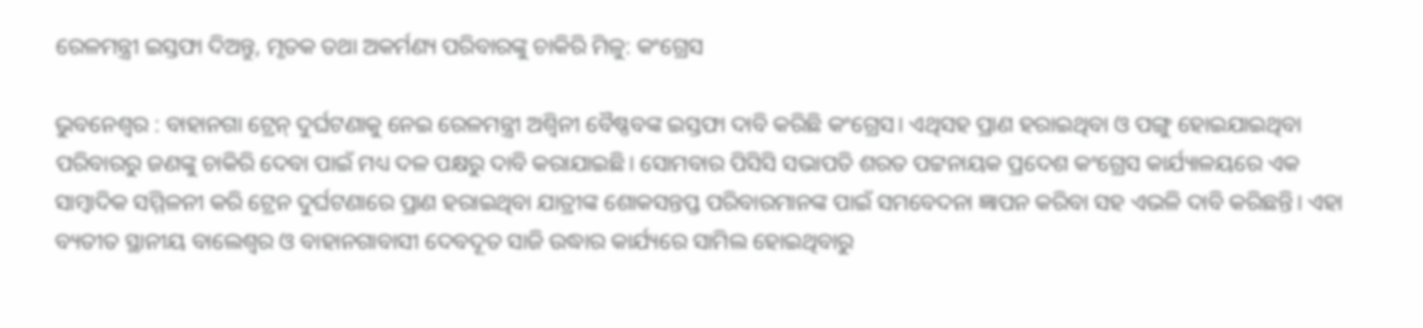ରେଳମନ୍ତ୍ରୀ ଇସ୍ତଫା ଦିଅନ୍ତୁ, ମୃତକ ତଥା ଅକର୍ମଣ୍ୟ ପରିବାରଙ୍କୁ ଚାକିରି ମିଳୁ: କଂଗ୍ରେସ

ଭୁବନେଶ୍ୱର : ବାହାନଗା ଟ୍ରେନ୍‌ ଦୁର୍ଘଟଣାକୁ ନେଇ ରେଳମନ୍ତ୍ରୀ ଅଶ୍ବିନୀ ବୈଷ୍ଣବଙ୍କ ଇସ୍ତଫା ଦାବି କରିଛି କଂଗ୍ରେସ। ଏଥିସହ ପ୍ରାଣ ହରାଇଥିବା ଓ ପଙ୍ଗୁ ହୋଇଯାଇଥିବା ପରିବାରରୁ ଜଣଙ୍କୁ ଚାକିରି ଦେବା ପାଇଁ ମଧ୍ୟ ଦଳ ପକ୍ଷରୁ ଦାବି କରାଯାଇଛି। ସୋମବାର ପିସିସି ସଭାପତି ଶରତ ପଟ୍ଟନାୟକ ପ୍ରଦେଶ କଂଗ୍ରେସ କାର୍ଯ୍ୟାଳୟରେ ଏକ ସାମ୍ବାଦିକ ସମ୍ମିଳନୀ କରି ଟ୍ରେନ ଦୁର୍ଘଟଣାରେ ପ୍ରାଣ ହରାଇଥିବା ଯାତ୍ରୀଙ୍କ ଶୋକସନ୍ତପ୍ତ ପରିବାରମାନଙ୍କ ପାଇଁ ସମବେଦନା ଜ୍ଞାପନ କରିବା ସହ ଏଭଳି ଦାବି କରିଛନ୍ତି। ଏହା ବ୍ୟତୀତ ସ୍ଥାନୀୟ ବାଲେଶ୍ୱର ଓ ବାହାନଗାବାସୀ ଦେବଦୂତ ସାଜି ଉଦ୍ଧାର କାର୍ଯ୍ୟରେ ସାମିଲ ହୋଇଥିବାରୁ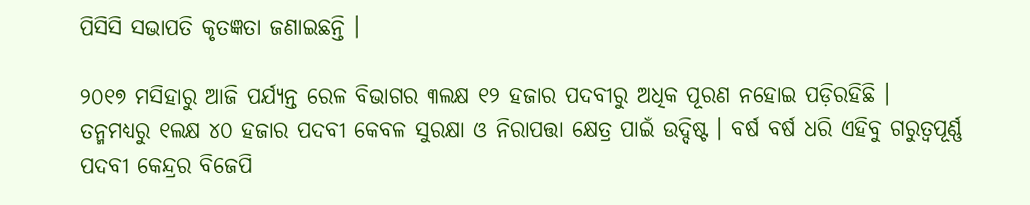ପିସିସି ସଭାପତି କୃତଜ୍ଞତା ଜଣାଇଛନ୍ତି ।

୨୦୧୭ ମସିହାରୁ ଆଜି ପର୍ଯ୍ୟନ୍ତ ରେଳ ବିଭାଗର ୩ଲକ୍ଷ ୧୨ ହଜାର ପଦବୀରୁ ଅଧିକ ପୂରଣ ନହୋଇ ପଡ଼ିରହିଛି । ତନ୍ମମଧ୍ୟରୁ ୧ଲକ୍ଷ ୪୦ ହଜାର ପଦବୀ କେବଳ ସୁରକ୍ଷା ଓ ନିରାପତ୍ତା କ୍ଷେତ୍ର ପାଇଁ ଉଦ୍ଦିଷ୍ଟ । ବର୍ଷ ବର୍ଷ ଧରି ଏହିବୁ ଗରୁତ୍ୱପୂର୍ଣ୍ଣ ପଦବୀ କେନ୍ଦ୍ରର ବିଜେପି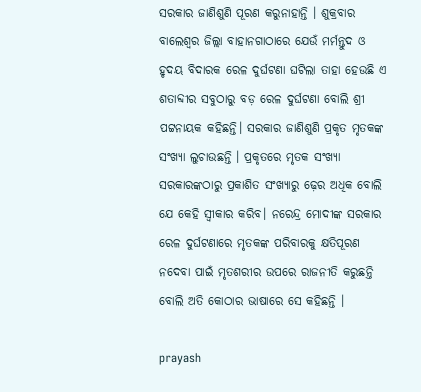ସରକାର ଜାଣିଶୁଣି ପୂରଣ କରୁନାହାନ୍ତି । ଶୁକ୍ରବାର ବାଲେଶ୍ୱର ଜିଲ୍ଲା ବାହାନଗାଠାରେ ଯେଉଁ ମର୍ମନ୍ତୁଦ ଓ ହୃଦୟ ବିଦାରକ ରେଳ ଦୁର୍ଘଟଣା ଘଟିଲା ତାହା ହେଉଛି ଏ ଶତାବ୍ଦୀର ସବୁଠାରୁ ବଡ଼ ରେଳ ଦୁର୍ଘଟଣା ବୋଲି ଶ୍ରୀ ପଟ୍ଟନାୟକ କହିଛନ୍ତି। ସରକାର ଜାଣିଶୁଣି ପ୍ରକୃତ ମୃତକଙ୍କ ସଂଖ୍ୟା ଲୁଚାଉଛନ୍ତି । ପ୍ରକୃତରେ ମୃତକ ସଂଖ୍ୟା ସରକାରଙ୍କଠାରୁ ପ୍ରକାଶିତ ସଂଖ୍ୟାରୁ ଢ଼େର ଅଧିକ ବୋଲି ଯେ କେହି ସ୍ୱୀକାର କରିବ। ନରେନ୍ଦ୍ର ମୋଦୀଙ୍କ ସରକାର ରେଳ ଦୁର୍ଘଟଣାରେ ମୃତକଙ୍କ ପରିବାରକୁ କ୍ଷତିପୂରଣ ନଦେବା ପାଇଁ ମୃତଶରୀର ଉପରେ ରାଜନୀତି କରୁଛନ୍ତି ବୋଲି ଅତି କୋଠାର ଭାଷାରେ ସେ କହିଛନ୍ତି ।

prayash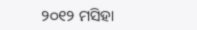୨୦୧୨ ମସିହା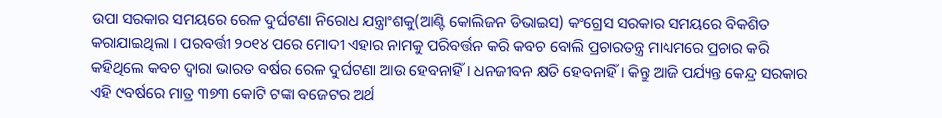ଉପା ସରକାର ସମୟରେ ରେଳ ଦୁର୍ଘଟଣା ନିରୋଧ ଯନ୍ତ୍ରାଂଶକୁ(ଆଣ୍ଟି କୋଲିଜନ ଡିଭାଇସ) କଂଗ୍ରେସ ସରକାର ସମୟରେ ବିକଶିତ କରାଯାଇଥିଲା । ପରବର୍ତ୍ତୀ ୨୦୧୪ ପରେ ମୋଦୀ ଏହାର ନାମକୁ ପରିବର୍ତ୍ତନ କରି କବଚ ବୋଲି ପ୍ରଚାରତନ୍ତ୍ର ମାଧ୍ୟମରେ ପ୍ରଚାର କରି କହିଥିଲେ କବଚ ଦ୍ୱାରା ଭାରତ ବର୍ଷର ରେଳ ଦୁର୍ଘଟଣା ଆଉ ହେବନାହିଁ । ଧନଜୀବନ କ୍ଷତି ହେବନାହିଁ । କିନ୍ତୁ ଆଜି ପର୍ଯ୍ୟନ୍ତ କେନ୍ଦ୍ର ସରକାର ଏହି ୯ବର୍ଷରେ ମାତ୍ର ୩୭୩ କୋଟି ଟଙ୍କା ବଜେଟର ଅର୍ଥ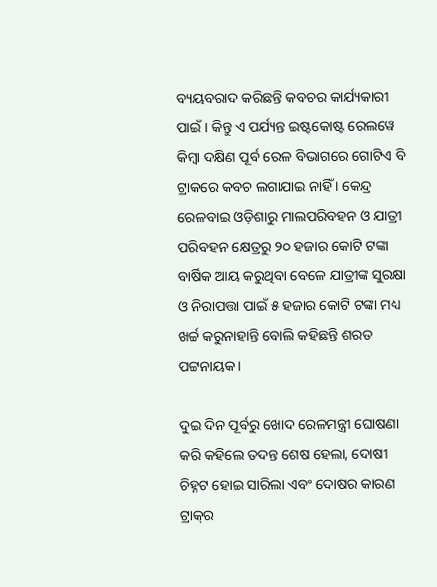ବ୍ୟୟବରାଦ କରିଛନ୍ତି କବଚର କାର୍ଯ୍ୟକାରୀ ପାଇଁ । କିନ୍ତୁ ଏ ପର୍ଯ୍ୟନ୍ତ ଇଷ୍ଟକୋଷ୍ଟ ରେଲୱେ କିମ୍ବା ଦକ୍ଷିଣ ପୂର୍ବ ରେଳ ବିଭାଗରେ ଗୋଟିଏ ବି ଟ୍ରାକରେ କବଚ ଲଗାଯାଇ ନାହିଁ । କେନ୍ଦ୍ର ରେଳବାଇ ଓଡ଼ିଶାରୁ ମାଲପରିବହନ ଓ ଯାତ୍ରୀ ପରିବହନ କ୍ଷେତ୍ରରୁ ୨୦ ହଜାର କୋଟି ଟଙ୍କା ବାର୍ଷିକ ଆୟ କରୁଥିବା ବେଳେ ଯାତ୍ରୀଙ୍କ ସୁରକ୍ଷା ଓ ନିରାପତ୍ତା ପାଇଁ ୫ ହଜାର କୋଟି ଟଙ୍କା ମଧ୍ୟ ଖର୍ଚ୍ଚ କରୁନାହାନ୍ତି ବୋଲି କହିଛନ୍ତି ଶରତ ପଟ୍ଟନାୟକ।

ଦୁଇ ଦିନ ପୂର୍ବରୁ ଖୋଦ ରେଳମନ୍ତ୍ରୀ ଘୋଷଣା କରି କହିଲେ ତଦନ୍ତ ଶେଷ ହେଲା, ଦୋଷୀ ଚିହ୍ନଟ ହୋଇ ସାରିଲା ଏବଂ ଦୋଷର କାରଣ ଟ୍ରାକ୍‌ର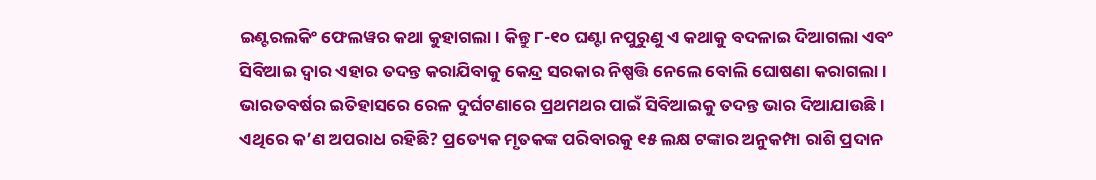ଇଣ୍ଟରଲକିଂ ଫେଲୱର କଥା କୁହାଗଲା। କିନ୍ତୁ ୮-୧୦ ଘଣ୍ଟା ନପୁରୁଣୁ ଏ କଥାକୁ ବଦଳାଇ ଦିଆଗଲା ଏବଂ ସିବିଆଇ ଦ୍ୱାର ଏହାର ତଦନ୍ତ କରାଯିବାକୁ କେନ୍ଦ୍ର ସରକାର ନିଷ୍ପତ୍ତି ନେଲେ ବୋଲି ଘୋଷଣା କରାଗଲା । ଭାରତବର୍ଷର ଇତିହାସରେ ରେଳ ଦୁର୍ଘଟଣାରେ ପ୍ରଥମଥର ପାଇଁ ସିବିଆଇକୁ ତଦନ୍ତ ଭାର ଦିଆଯାଉଛି। ଏଥିରେ କ’ଣ ଅପରାଧ ରହିଛି? ପ୍ରତ୍ୟେକ ମୃତକଙ୍କ ପରିବାରକୁ ୧୫ ଲକ୍ଷ ଟଙ୍କାର ଅନୁକମ୍ପା ରାଶି ପ୍ରଦାନ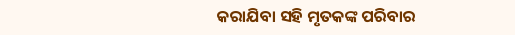କରାଯିବା ସହି ମୃତକଙ୍କ ପରିବାର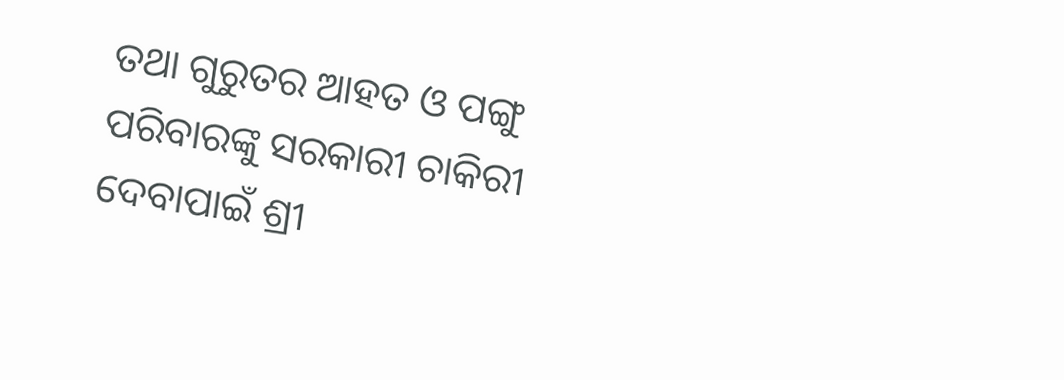ତଥା ଗୁରୁତର ଆହତ ଓ ପଙ୍ଗୁ ପରିବାରଙ୍କୁ ସରକାରୀ ଚାକିରୀ ଦେବାପାଇଁ ଶ୍ରୀ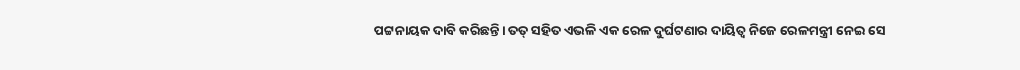ପଟ୍ଟନାୟକ ଦାବି କରିଛନ୍ତି। ତତ୍ ସହିତ ଏଭଳି ଏକ ରେଳ ଦୁର୍ଘଟଣାର ଦାୟିତ୍ୱ ନିଜେ ରେଳମନ୍ତ୍ରୀ ନେଇ ସେ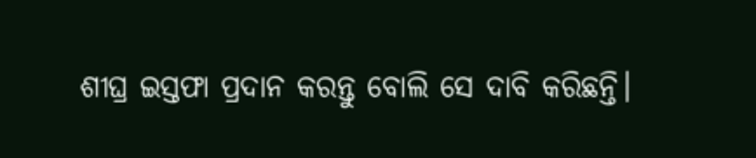ଶୀଘ୍ର ଇସ୍ତଫା ପ୍ରଦାନ କରନ୍ତୁ ବୋଲି ସେ ଦାବି କରିଛନ୍ତି।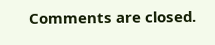Comments are closed.